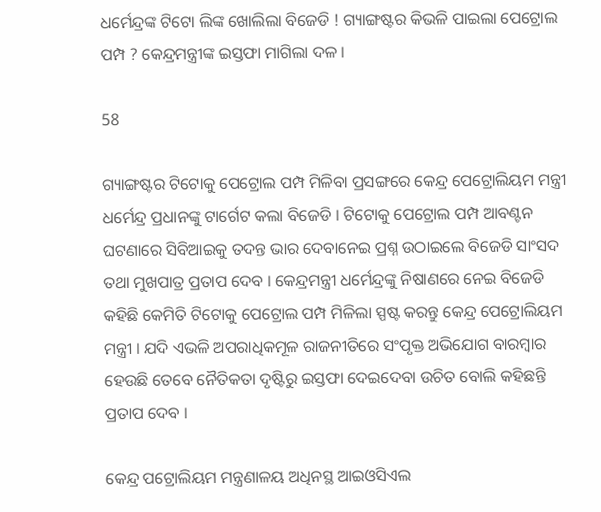ଧର୍ମେନ୍ଦ୍ରଙ୍କ ଟିଟୋ ଲିଙ୍କ ଖୋଲିଲା ବିଜେଡି ! ଗ୍ୟାଙ୍ଗଷ୍ଟର କିଭଳି ପାଇଲା ପେଟ୍ରୋଲ ପମ୍ପ ? କେନ୍ଦ୍ରମନ୍ତ୍ରୀଙ୍କ ଇସ୍ତଫା ମାଗିଲା ଦଳ ।

58

ଗ୍ୟାଙ୍ଗଷ୍ଟର ଟିଟୋକୁ ପେଟ୍ରୋଲ ପମ୍ପ ମିଳିବା ପ୍ରସଙ୍ଗରେ କେନ୍ଦ୍ର ପେଟ୍ରୋଲିୟମ ମନ୍ତ୍ରୀ ଧର୍ମେନ୍ଦ୍ର ପ୍ରଧାନଙ୍କୁ ଟାର୍ଗେଟ କଲା ବିଜେଡି । ଟିଟୋକୁ ପେଟ୍ରୋଲ ପମ୍ପ ଆବଣ୍ଟନ ଘଟଣାରେ ସିବିଆଇକୁ ତଦନ୍ତ ଭାର ଦେବାନେଇ ପ୍ରଶ୍ନ ଉଠାଇଲେ ବିଜେଡି ସାଂସଦ ତଥା ମୁଖପାତ୍ର ପ୍ରତାପ ଦେବ । କେନ୍ଦ୍ରମନ୍ତ୍ରୀ ଧର୍ମେନ୍ଦ୍ରଙ୍କୁ ନିଷାଣରେ ନେଇ ବିଜେଡି କହିଛି କେମିତି ଟିଟୋକୁ ପେଟ୍ରୋଲ ପମ୍ପ ମିଳିଲା ସ୍ପଷ୍ଟ କରନ୍ତୁ କେନ୍ଦ୍ର ପେଟ୍ରୋଲିୟମ ମନ୍ତ୍ରୀ । ଯଦି ଏଭଳି ଅପରାଧିକମୂଳ ରାଜନୀତିରେ ସଂପୃକ୍ତ ଅଭିଯୋଗ ବାରମ୍ବାର ହେଉଛି ତେବେ ନୈତିକତା ଦୃଷ୍ଟିରୁ ଇସ୍ତଫା ଦେଇଦେବା ଉଚିତ ବୋଲି କହିଛନ୍ତି ପ୍ରତାପ ଦେବ ।

କେନ୍ଦ୍ର ପଟ୍ରୋଲିୟମ ମନ୍ତ୍ରଣାଳୟ ଅଧିନସ୍ଥ ଆଇଓସିଏଲ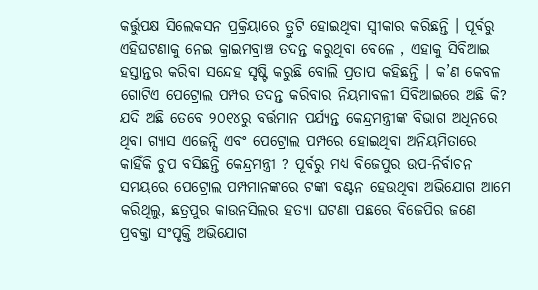କର୍ତ୍ତୁପକ୍ଷ ସିଲେକସନ ପ୍ରକ୍ରିୟାରେ ତ୍ରୁଟି ହୋଇଥିବା ସ୍ୱୀକାର କରିଛନ୍ତି । ପୂର୍ବରୁ ଏହିଘଟଣାକୁ ନେଇ କ୍ରାଇମବ୍ରାଞ୍ଚ ତଦନ୍ତ କରୁଥିବା ବେଳେ , ଏହାକୁ ସିବିଆଇ ହସ୍ତାନ୍ତର କରିବା ସନ୍ଦେହ ସୃଷ୍ଟି କରୁଛି ବୋଲି ପ୍ରତାପ କହିଛନ୍ତି । କ’ଣ କେବଳ ଗୋଟିଏ ପେଟ୍ରୋଲ ପମ୍ପର ତଦନ୍ତ କରିବାର ନିୟମାବଳୀ ସିବିଆଇରେ ଅଛି କି? ଯଦି ଅଛି ତେବେ ୨୦୧୪ରୁ ବର୍ତ୍ତମାନ ପର୍ଯ୍ୟନ୍ତ କେନ୍ଦ୍ରମନ୍ତ୍ରୀଙ୍କ ବିଭାଗ ଅଧିନରେ ଥିବା ଗ୍ୟାସ ଏଜେନ୍ସି ଏବଂ ପେଟ୍ରୋଲ ପମ୍ପରେ ହୋଇଥିବା ଅନିୟମିତାରେ କାହିଁକି ଚୁପ ବସିଛନ୍ତି କେନ୍ଦ୍ରମନ୍ତ୍ରୀ ? ପୂର୍ବରୁ ମଧ୍ୟ ବିଜେପୁର ଉପ-ନିର୍ବାଚନ ସମୟରେ ପେଟ୍ରୋଲ ପମ୍ପମାନଙ୍କରେ ଟଙ୍କା ବଣ୍ଟନ ହେଉଥିବା ଅଭିଯୋଗ ଆମେ କରିଥିଲୁ, ଛତ୍ରପୁର କାଉନସିଲର ହତ୍ୟା ଘଟଣା ପଛରେ ବିଜେପିର ଜଣେ ପ୍ରବକ୍ତା ସଂପୃକ୍ତି ଅଭିଯୋଗ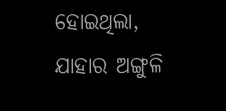ହୋଇଥିଲା, ଯାହାର ଅଙ୍ଗୁଳି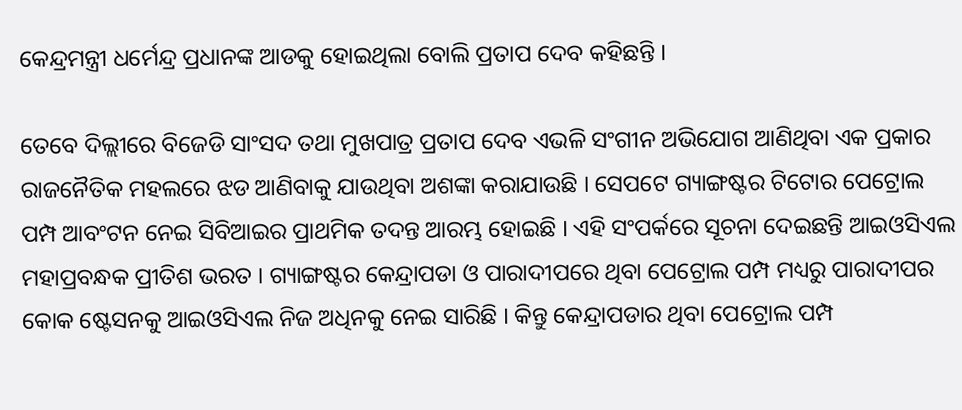କେନ୍ଦ୍ରମନ୍ତ୍ରୀ ଧର୍ମେନ୍ଦ୍ର ପ୍ରଧାନଙ୍କ ଆଡକୁ ହୋଇଥିଲା ବୋଲି ପ୍ରତାପ ଦେବ କହିଛନ୍ତି ।

ତେବେ ଦିଲ୍ଲୀରେ ବିଜେଡି ସାଂସଦ ତଥା ମୁଖପାତ୍ର ପ୍ରତାପ ଦେବ ଏଭଳି ସଂଗୀନ ଅଭିଯୋଗ ଆଣିଥିବା ଏକ ପ୍ରକାର ରାଜନୈତିକ ମହଲରେ ଝଡ ଆଣିବାକୁ ଯାଉଥିବା ଅଶଙ୍କା କରାଯାଉଛି । ସେପଟେ ଗ୍ୟାଙ୍ଗଷ୍ଟର ଟିଟୋର ପେଟ୍ରୋଲ ପମ୍ପ ଆବଂଟନ ନେଇ ସିବିଆଇର ପ୍ରାଥମିକ ତଦନ୍ତ ଆରମ୍ଭ ହୋଇଛି । ଏହି ସଂପର୍କରେ ସୂଚନା ଦେଇଛନ୍ତି ଆଇଓସିଏଲ ମହାପ୍ରବନ୍ଧକ ପ୍ରୀତିଶ ଭରତ । ଗ୍ୟାଙ୍ଗଷ୍ଟର କେନ୍ଦ୍ରାପଡା ଓ ପାରାଦୀପରେ ଥିବା ପେଟ୍ରୋଲ ପମ୍ପ ମଧ୍ୟରୁ ପାରାଦୀପର କୋକ ଷ୍ଟେସନକୁ ଆଇଓସିଏଲ ନିଜ ଅଧିନକୁ ନେଇ ସାରିଛି । କିନ୍ତୁ କେନ୍ଦ୍ରାପଡାର ଥିବା ପେଟ୍ରୋଲ ପମ୍ପ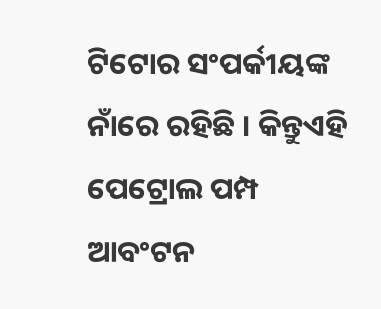ଟିଟୋର ସଂପର୍କୀୟଙ୍କ ନାଁରେ ରହିଛି । କିନ୍ତୁଏହି ପେଟ୍ରୋଲ ପମ୍ପ ଆବଂଟନ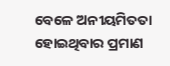ବେଳେ ଅନୀୟମିତତା ହୋଇଥିବାର ପ୍ରମାଣ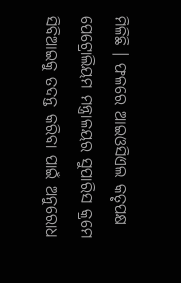ମିଳିଛି । ଫଳରେ ଆଇଓସିଏଲ କତୃପକ୍ଷ ପେଟ୍ରୋଲିୟମ ମନ୍ତ୍ରାଳୟର ସୁପାରିସ କ୍ରମେ ସିବିଆଇକୁ ତଦନ୍ତ କରିବା ପାଇଁ ଅନୁରୋଧ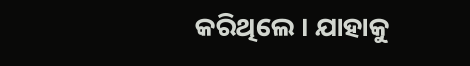କରିଥିଲେ । ଯାହାକୁ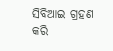ସିବିଆଇ ଗ୍ରହଣ କରି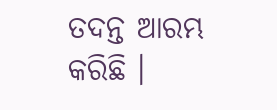ତଦନ୍ତ ଆରମ୍ଭ କରିଛି ।